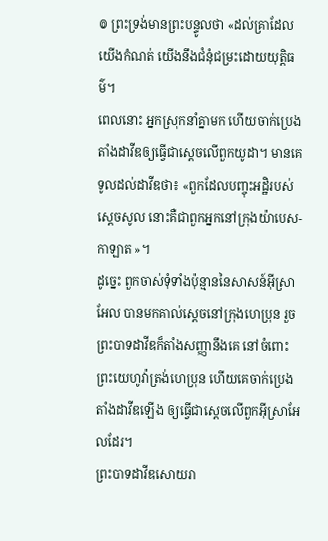៙ ព្រះទ្រង់មានព្រះបន្ទូលថា «ដល់គ្រាដែលយើងកំណត់ យើងនឹងជំនុំជម្រះដោយយុត្តិធម៌។
ពេលនោះ អ្នកស្រុកនាំគ្នាមក ហើយចាក់ប្រេងតាំងដាវីឌឲ្យធ្វើជាស្តេចលើពួកយូដា។ មានគេទូលដល់ដាវីឌថា៖ «ពួកដែលបញ្ចុះអដ្ឋិរបស់ស្ដេចសូល នោះគឺជាពួកអ្នកនៅក្រុងយ៉ាបេស-កាឡាត »។
ដូច្នេះ ពួកចាស់ទុំទាំងប៉ុន្មាននៃសាសន៍អ៊ីស្រាអែល បានមកគាល់ស្តេចនៅក្រុងហេប្រុន រួចព្រះបាទដាវីឌក៏តាំងសញ្ញានឹងគេ នៅចំពោះព្រះយេហូវ៉ាត្រង់ហេប្រុន ហើយគេចាក់ប្រេងតាំងដាវីឌឡើង ឲ្យធ្វើជាស្តេចលើពួកអ៊ីស្រាអែលដែរ។
ព្រះបាទដាវីឌសោយរា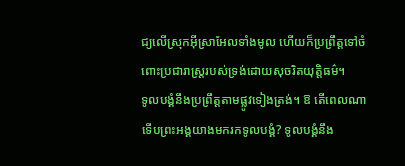ជ្យលើស្រុកអ៊ីស្រាអែលទាំងមូល ហើយក៏ប្រព្រឹត្តទៅចំពោះប្រជារាស្ត្ររបស់ទ្រង់ដោយសុចរិតយុត្តិធម៌។
ទូលបង្គំនឹងប្រព្រឹត្តតាមផ្លូវទៀងត្រង់។ ឱ តើពេលណាទើបព្រះអង្គយាងមករកទូលបង្គំ? ទូលបង្គំនឹង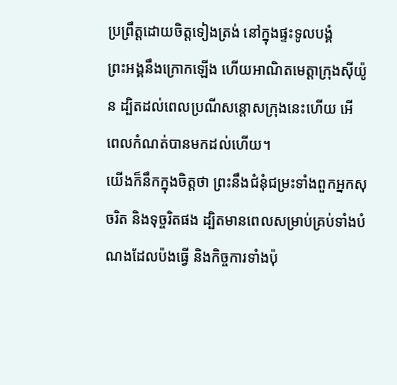ប្រព្រឹត្តដោយចិត្តទៀងត្រង់ នៅក្នុងផ្ទះទូលបង្គំ
ព្រះអង្គនឹងក្រោកឡើង ហើយអាណិតមេត្តាក្រុងស៊ីយ៉ូន ដ្បិតដល់ពេលប្រណីសន្ដោសក្រុងនេះហើយ អើ ពេលកំណត់បានមកដល់ហើយ។
យើងក៏នឹកក្នុងចិត្តថា ព្រះនឹងជំនុំជម្រះទាំងពួកអ្នកសុចរិត និងទុច្ចរិតផង ដ្បិតមានពេលសម្រាប់គ្រប់ទាំងបំណងដែលប៉ងធ្វើ និងកិច្ចការទាំងប៉ុ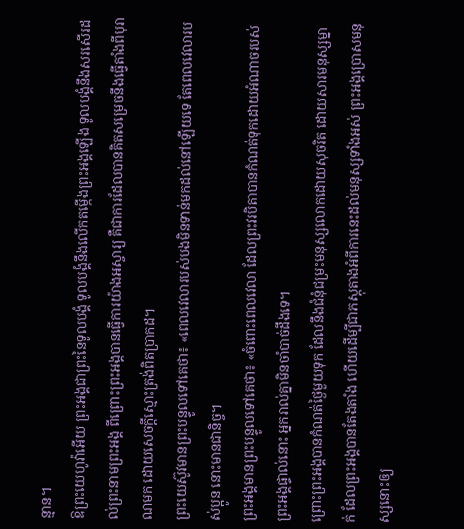ន្មាន។
ឱព្រះយេហូវ៉ាអើយ ព្រះអង្គជាព្រះនៃទូលបង្គំ ទូលបង្គំនឹងលើកតម្កើងព្រះអង្គឡើង ទូលបង្គំនឹងសរសើរដល់ព្រះនាមព្រះអង្គ ពីព្រោះព្រះអង្គបានធ្វើការយ៉ាងអស្ចារ្យ គឺជាការដែលបានគិតសម្រេចនឹងធ្វើតាំងពីបុរាណមក ដោយសេចក្ដីស្មោះត្រង់ពិតប្រាកដ។
ព្រះយេស៊ូវមានព្រះបន្ទូលទៅគេថា៖ «ពេលវេលារបស់បងមិនទាន់មកដល់នៅឡើយទេ តែពេលវេលារបស់ប្អូន នោះមានជានិច្ច។
ព្រះអង្គមានព្រះបន្ទូលទៅគេថា៖ «ចំពោះពេលវេលា ដែលព្រះវរបិតាបានកំណត់ទុកដោយអំណាចរបស់ព្រះអង្គផ្ទាល់នោះ អ្នករាល់គ្នាមិនចាំបាច់ដឹងទេ។
ព្រោះព្រះអង្គបានកំណត់ថ្ងៃមួយទុក ដែលនឹងជំនុំជម្រះមនុស្សលោកដោយសុចរិត ដោយសារមនុស្សម្នាក់ ដែលព្រះអង្គបានតែងតាំង ហើយដើម្បីជាភស្ដុតាងអំពីការនេះដល់មនុស្សទាំងអស់ ព្រះអង្គប្រោសមនុស្សនោះឲ្យ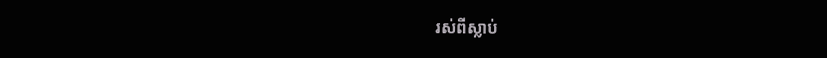រស់ពីស្លាប់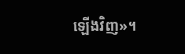ឡើងវិញ»។